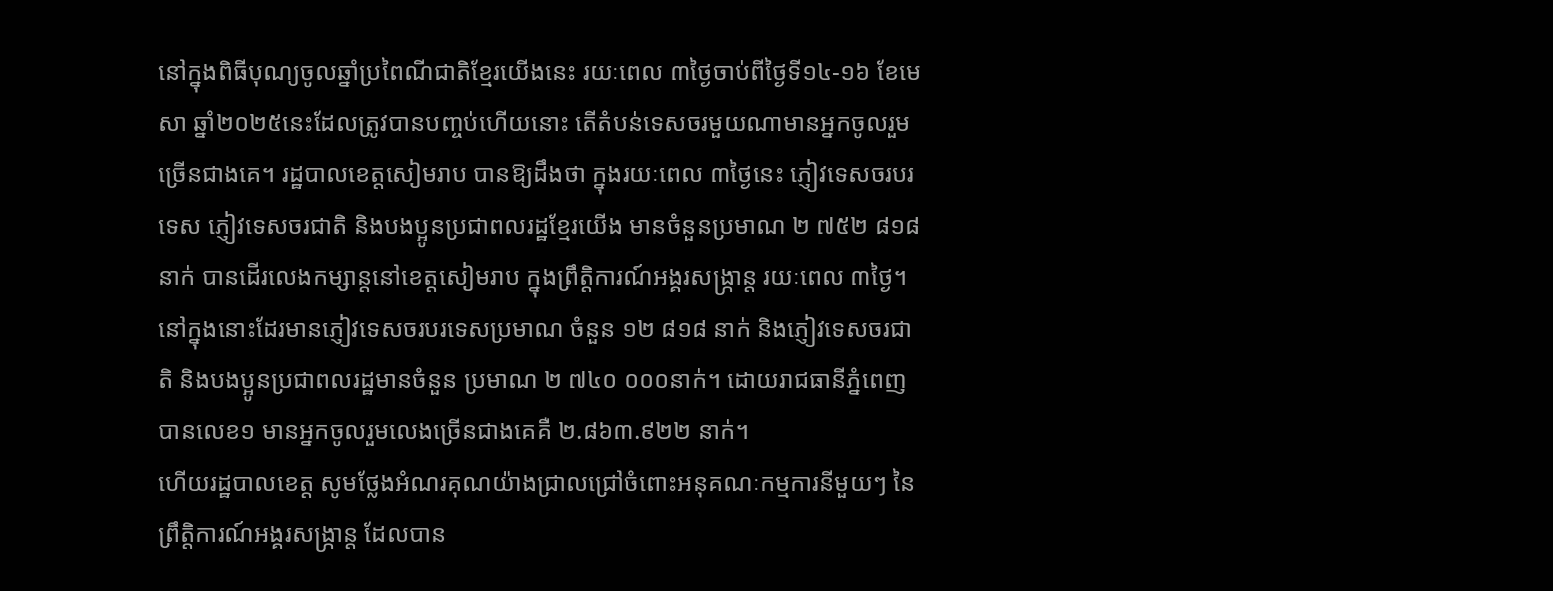នៅក្នុងពិធីបុណ្យចូលឆ្នាំប្រពៃណីជាតិខ្មែរយើងនេះ រយៈពេល ៣ថ្ងៃចាប់ពីថ្ងៃទី១៤-១៦ ខែមេសា ឆ្នាំ២០២៥នេះដែលត្រូវបានបញ្ចប់ហើយនោះ តើតំបន់ទេសចរមួយណាមានអ្នកចូលរួមច្រើនជាងគេ។ រដ្ឋបាលខេត្តសៀមរាប បានឱ្យដឹងថា ក្នុងរយៈពេល ៣ថ្ងៃនេះ ភ្ញៀវទេសចរបរទេស ភ្ញៀវទេសចរជាតិ និងបងប្អូនប្រជាពលរដ្ឋខ្មែរយើង មានចំនួនប្រមាណ ២ ៧៥២ ៨១៨ នាក់ បានដើរលេងកម្សាន្តនៅខេត្តសៀមរាប ក្នុងព្រឹត្តិការណ៍អង្គរសង្ក្រាន្ត រយៈពេល ៣ថ្ងៃ។
នៅក្នុងនោះដែរមានភ្ញៀវទេសចរបរទេសប្រមាណ ចំនួន ១២ ៨១៨ នាក់ និងភ្ញៀវទេសចរជាតិ និងបងប្អូនប្រជាពលរដ្ឋមានចំនួន ប្រមាណ ២ ៧៤០ ០០០នាក់។ ដោយរាជធានីភ្នំពេញបានលេខ១ មានអ្នកចូលរួមលេងច្រើនជាងគេគឺ ២.៨៦៣.៩២២ នាក់។
ហើយរដ្ឋបាលខេត្ត សូមថ្លែងអំណរគុណយ៉ាងជ្រាលជ្រៅចំពោះអនុគណៈកម្មការនីមួយៗ នៃព្រឹត្តិការណ៍អង្គរសង្ក្រាន្ត ដែលបាន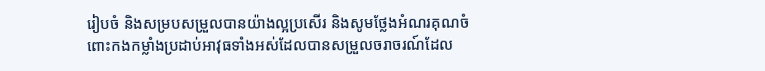រៀបចំ និងសម្របសម្រួលបានយ៉ាងល្អប្រសើរ និងសូមថ្លែងអំណរគុណចំពោះកងកម្លាំងប្រដាប់អាវុធទាំងអស់ដែលបានសម្រួលចរាចរណ៍ដែល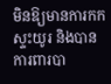មិនឱ្យមានការកកស្ទះយូរ និងបានការពារបា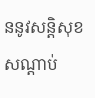ននូវសន្តិសុខ សណ្តាប់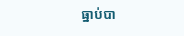ធ្នាប់បា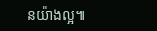នយ៉ាងល្អ៕